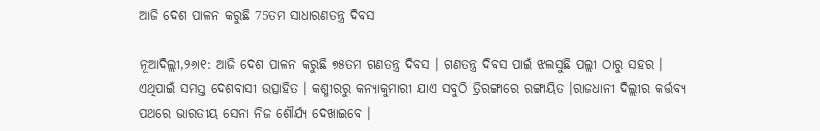ଆଜି ଦେଶ ପାଳନ କରୁଛି 75ତମ ସାଧାରଣତନ୍ତ୍ର ଦିବସ

ନୂଆଦିଲ୍ଲୀ,୨୬ା୧: ଆଜି ଦେଶ ପାଳନ କରୁଛି ୭୫ତମ ଗଣତନ୍ତ୍ର ଦିବସ । ଗଣତନ୍ତ୍ର ଦିବସ ପାଇଁ ଝଲସୁଛି ପଲ୍ଲୀ ଠାରୁ ସହର । ଏଥିପାଇଁ ସମସ୍ତ ଦେଶବାସୀ ଉତ୍ସାହିତ । କଶ୍ମୀରରୁ କନ୍ୟାକୁମାରୀ ଯାଏ ସବୁଠି ତ୍ରିରଙ୍ଗାରେ ରଙ୍ଗାୟିତ ।ରାଜଧାନୀ ଦିଲ୍ଲୀର କର୍ତ୍ତବ୍ୟ ପଥରେ ଭାରତୀୟ ସେନା ନିଜ ଶୌର୍ଯ୍ୟ ଦେଖାଇବେ ।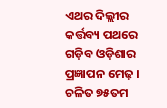ଏଥର ଦିଲ୍ଲୀର କର୍ତ୍ତବ୍ୟ ପଥରେ ଗଡ଼ିବ ଓଡ଼ିଶାର ପ୍ରଜ୍ଞାପନ ମେଢ଼ । ଚଳିତ ୭୫ତମ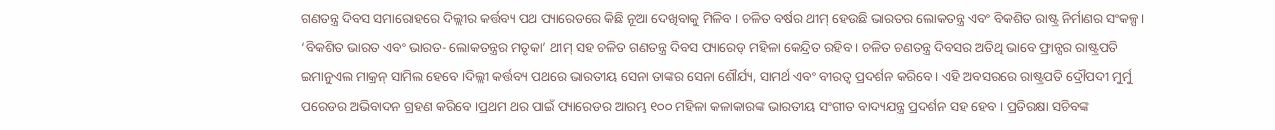ଗଣତନ୍ତ୍ର ଦିବସ ସମାରୋହରେ ଦିଲ୍ଲୀର କର୍ତ୍ତବ୍ୟ ପଥ ପ୍ୟାରେଡରେ କିଛି ନୂଆ ଦେଖିବାକୁ ମିଳିବ । ଚଳିତ ବର୍ଷର ଥୀମ୍ ହେଉଛି ଭାରତର ଲୋକତନ୍ତ୍ର ଏବଂ ବିକଶିତ ରାଷ୍ଟ୍ର ନିର୍ମାଣର ସଂକଳ୍ପ । ‘ବିକଶିତ ଭାରତ ଏବଂ ଭାରତ- ଲୋକତନ୍ତ୍ରର ମତୃକା’ ଥୀମ୍ ସହ ଚଳିତ ଗଣତନ୍ତ୍ର ଦିବସ ପ୍ୟାରେଡ୍ ମହିଳା କେନ୍ଦ୍ରିତ ରହିବ । ଚଳିତ ଚଣତନ୍ତ୍ର ଦିବସର ଅତିଥି ଭାବେ ଫ୍ରାନ୍ସର ରାଷ୍ଟ୍ରପତି ଇମାନୁଏଲ ମାକ୍ରନ୍ ସାମିଲ ହେବେ ।ଦିଲ୍ଲୀ କର୍ତ୍ତବ୍ୟ ପଥରେ ଭାରତୀୟ ସେନା ତାଙ୍କର ସେନା ଶୌର୍ଯ୍ୟ, ସାମର୍ଥ ଏବଂ ବୀରତ୍ୱ ପ୍ରଦର୍ଶନ କରିବେ। ଏହି ଅବସରରେ ରାଷ୍ଟ୍ରପତି ଦ୍ରୌପଦୀ ମୁର୍ମୁ ପରେଡର ଅଭିବାଦନ ଗ୍ରହଣ କରିବେ ।ପ୍ରଥମ ଥର ପାଇଁ ପ୍ୟାରେଡର ଆରମ୍ଭ ୧୦୦ ମହିଳା କଳାକାରଙ୍କ ଭାରତୀୟ ସଂଗୀତ ବାଦ୍ୟଯନ୍ତ୍ର ପ୍ରଦର୍ଶନ ସହ ହେବ । ପ୍ରତିରକ୍ଷା ସଚିବଙ୍କ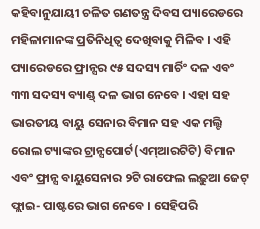କହିବାନୁଯାୟୀ ଚଳିତ ଗଣତନ୍ତ୍ର ଦିବସ ପ୍ୟାରେଡରେ ମହିଳାମାନଙ୍କ ପ୍ରତିନିଧିତ୍ୱ ଦେଖିବାକୁ ମିଳିବ । ଏହି ପ୍ୟାରେଡରେ ଫ୍ରାନ୍ସର ୯୫ ସଦସ୍ୟ ମାର୍ଚିଂ ଦଳ ଏବଂ ୩୩ ସଦସ୍ୟ ବ୍ୟାଣ୍ଡ୍ ଦଳ ଭାଗ ନେବେ । ଏହା ସହ ଭାରତୀୟ ବାୟୁ ସେନାର ବିମାନ ସହ ଏକ ମଲ୍ଟି ରୋଲ ଟ୍ୟାଙ୍କର ଟ୍ରାନ୍ସପୋର୍ଟ(ଏମ୍‌ଆରଟିଟି) ବିମାନ ଏବଂ ଫ୍ରାନ୍ସ ବାୟୁସେନାର ୨ଟି ରାଫେଲ ଲଢ଼ୁଆ ଜେଟ୍ ଫ୍ଲାଇ- ପାଷ୍ଟରେ ଭାଗ ନେବେ । ସେହିପରି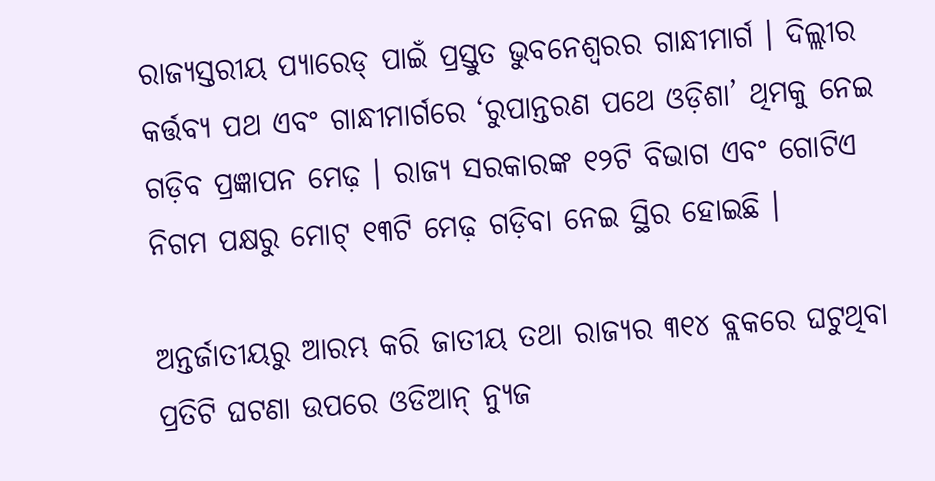ରାଜ୍ୟସ୍ତରୀୟ ପ୍ୟାରେଡ୍ ପାଇଁ ପ୍ରସ୍ତୁତ ଭୁବନେଶ୍ୱରର ଗାନ୍ଧୀମାର୍ଗ । ଦିଲ୍ଲୀର କର୍ତ୍ତବ୍ୟ ପଥ ଏବଂ ଗାନ୍ଧୀମାର୍ଗରେ ‘ରୁପାନ୍ତରଣ ପଥେ ଓଡ଼ିଶା’ ଥିମକୁ ନେଇ ଗଡ଼ିବ ପ୍ରଜ୍ଞାପନ ମେଢ଼ । ରାଜ୍ୟ ସରକାରଙ୍କ ୧୨ଟି ବିଭାଗ ଏବଂ ଗୋଟିଏ ନିଗମ ପକ୍ଷରୁ ମୋଟ୍ ୧୩ଟି ମେଢ଼ ଗଡ଼ିବା ନେଇ ସ୍ଥିର ହୋଇଛି ।

ଅନ୍ତର୍ଜାତୀୟରୁ ଆରମ୍ଭ କରି ଜାତୀୟ ତଥା ରାଜ୍ୟର ୩୧୪ ବ୍ଲକରେ ଘଟୁଥିବା ପ୍ରତିଟି ଘଟଣା ଉପରେ ଓଡିଆନ୍ ନ୍ୟୁଜ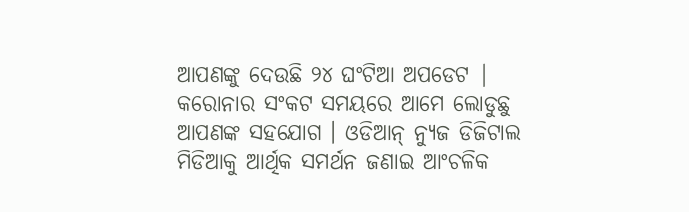ଆପଣଙ୍କୁ ଦେଉଛି ୨୪ ଘଂଟିଆ ଅପଡେଟ | କରୋନାର ସଂକଟ ସମୟରେ ଆମେ ଲୋଡୁଛୁ ଆପଣଙ୍କ ସହଯୋଗ । ଓଡିଆନ୍ ନ୍ୟୁଜ ଡିଜିଟାଲ ମିଡିଆକୁ ଆର୍ଥିକ ସମର୍ଥନ ଜଣାଇ ଆଂଚଳିକ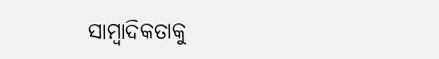ସାମ୍ବାଦିକତାକୁ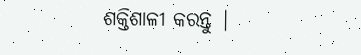ଶକ୍ତିଶାଳୀ କରନ୍ତୁ |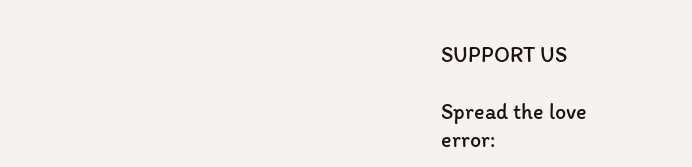SUPPORT US

Spread the love
error: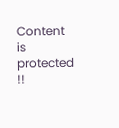Content is protected !!